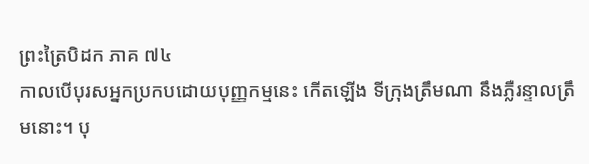ព្រះត្រៃបិដក ភាគ ៧៤
កាលបើបុរសអ្នកប្រកបដោយបុញ្ញកម្មនេះ កើតឡើង ទីក្រុងត្រឹមណា នឹងភ្លឺរន្ទាលត្រឹមនោះ។ បុ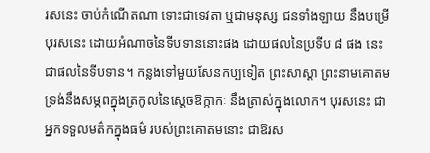រសនេះ ចាប់កំណើតណា ទោះជាទេវតា ឬជាមនុស្ស ជនទាំងឡាយ នឹងបម្រើបុរសនេះ ដោយអំណាចនៃទីបទាននោះផង ដោយផលនៃប្រទីប ៨ ផង នេះជាផលនៃទីបទាន។ កន្លងទៅមួយសែនកប្បទៀត ព្រះសាស្តា ព្រះនាមគោតម ទ្រង់នឹងសម្ភពក្នុងត្រកូលនៃស្តេចឱក្កាកៈ នឹងត្រាស់ក្នុងលោក។ បុរសនេះ ជាអ្នកទទួលមត៌កក្នុងធម៌ របស់ព្រះគោតមនោះ ជាឱរស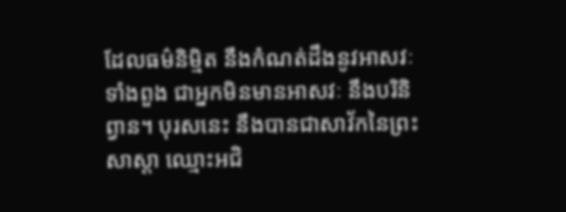ដែលធម៌និម្មិត នឹងកំណត់ដឹងនូវអាសវៈទាំងពួង ជាអ្នកមិនមានអាសវៈ នឹងបរិនិព្វាន។ បុរសនេះ នឹងបានជាសាវ័កនៃព្រះសាស្តា ឈ្មោះអជិ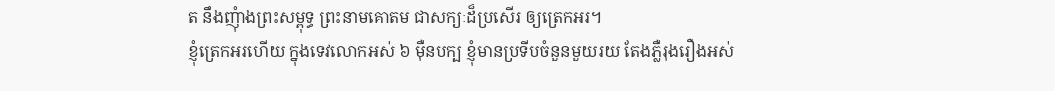ត នឹងញុំាងព្រះសម្ពុទ្ធ ព្រះនាមគោតម ជាសក្យៈដ៏ប្រសើរ ឲ្យត្រេកអរ។
ខ្ញុំត្រេកអរហើយ ក្នុងទេវលោកអស់ ៦ ម៉ឺនបក្ប ខ្ញុំមានប្រទីបចំនួនមួយរយ តែងភ្លឺរុងរឿងអស់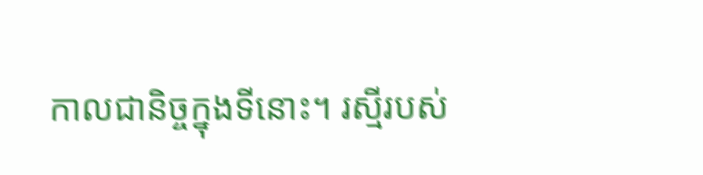កាលជានិច្ចក្នុងទីនោះ។ រស្មីរបស់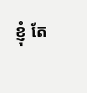ខ្ញុំ តែ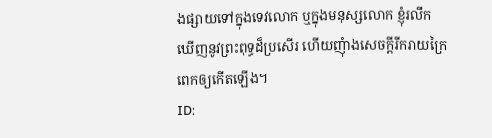ងផ្សាយទៅក្នុងទេវលោក ឬក្នុងមនុស្សលោក ខ្ញុំរលឹកឃើញនូវព្រះពុទ្ធដ៏ប្រសើរ ហើយញុំាងសេចក្តីរីករាយក្រៃពេកឲ្យកើតឡើង។
ID: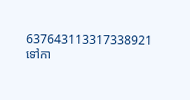637643113317338921
ទៅកា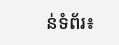ន់ទំព័រ៖